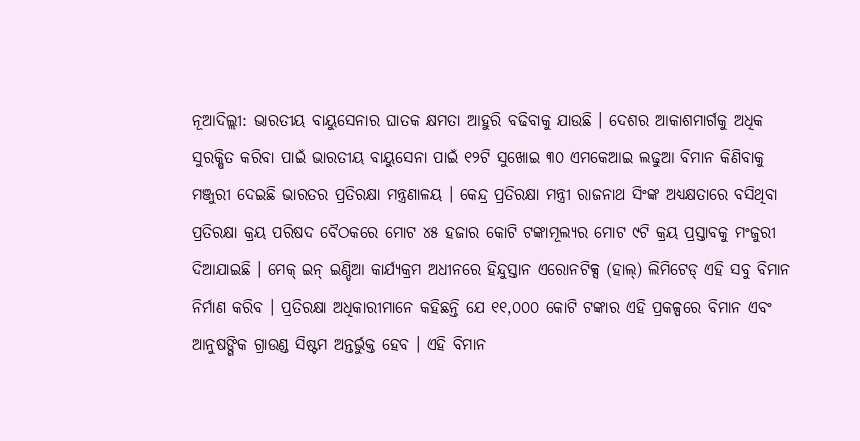ନୂଆଦିଲ୍ଲୀ: ଭାରତୀୟ ବାୟୁସେନାର ଘାତକ କ୍ଷମତା ଆହୁରି ବଢିବାକୁ ଯାଉଛି । ଦେଶର ଆକାଶମାର୍ଗକୁ ଅଧିକ ସୁରକ୍ଷିତ କରିବା ପାଇଁ ଭାରତୀୟ ବାୟୁସେନା ପାଇଁ ୧୨ଟି ସୁଖୋଇ ୩୦ ଏମକେଆଇ ଲଢୁଆ ବିମାନ କିଣିବାକୁ ମଞ୍ଜୁରୀ ଦେଇଛି ଭାରତର ପ୍ରତିରକ୍ଷା ମନ୍ତ୍ରଣାଳୟ । କେନ୍ଦ୍ର ପ୍ରତିରକ୍ଷା ମନ୍ତ୍ରୀ ରାଜନାଥ ସିଂଙ୍କ ଅଧ୍ୟକ୍ଷତାରେ ବସିଥିବା ପ୍ରତିରକ୍ଷା କ୍ରୟ ପରିଷଦ ବୈଠକରେ ମୋଟ ୪୫ ହଜାର କୋଟି ଟଙ୍କାମୂଲ୍ୟର ମୋଟ ୯ଟି କ୍ରୟ ପ୍ରସ୍ତାବକୁ ମଂଜୁରୀ ଦିଆଯାଇଛି । ମେକ୍ ଇନ୍ ଇଣ୍ଡିଆ କାର୍ଯ୍ୟକ୍ରମ ଅଧୀନରେ ହିନ୍ଦୁସ୍ତାନ ଏରୋନଟିକ୍ସ (ହାଲ୍) ଲିମିଟେଡ୍ ଏହି ସବୁ ବିମାନ ନିର୍ମାଣ କରିବ । ପ୍ରତିରକ୍ଷା ଅଧିକାରୀମାନେ କହିଛନ୍ତି ଯେ ୧୧,୦୦୦ କୋଟି ଟଙ୍କାର ଏହି ପ୍ରକଳ୍ପରେ ବିମାନ ଏବଂ ଆନୁଷଙ୍ଗିକ ଗ୍ରାଉଣ୍ଡ ସିଷ୍ଟମ ଅନ୍ତର୍ଭୁକ୍ତ ହେବ । ଏହି ବିମାନ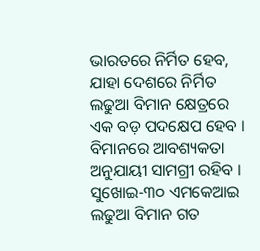ଭାରତରେ ନିର୍ମିତ ହେବ, ଯାହା ଦେଶରେ ନିର୍ମିତ ଲଢୁଆ ବିମାନ କ୍ଷେତ୍ରରେ ଏକ ବଡ଼ ପଦକ୍ଷେପ ହେବ । ବିମାନରେ ଆବଶ୍ୟକତା ଅନୁଯାୟୀ ସାମଗ୍ରୀ ରହିବ । ସୁଖୋଇ-୩୦ ଏମକେଆଇ ଲଢୁଆ ବିମାନ ଗତ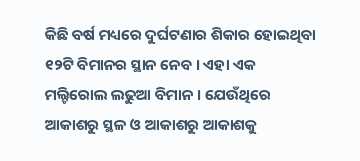କିଛି ବର୍ଷ ମଧ୍ୟରେ ଦୁର୍ଘଟଣାର ଶିକାର ହୋଇଥିବା ୧୨ଟି ବିମାନର ସ୍ଥାନ ନେବ । ଏହା ଏକ ମଲ୍ଟିରୋଲ ଲଢୁଆ ବିମାନ । ଯେଉଁଥିରେ ଆକାଶରୁ ସ୍ଥଳ ଓ ଆକାଶରୁ ଆକାଶକୁ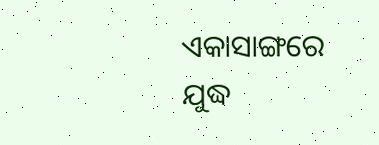ଏକାସାଙ୍ଗରେ ଯୁଦ୍ଧ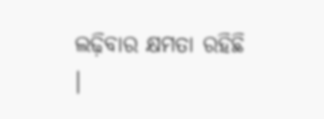ଲଢ଼ିବାର କ୍ଷମତା ରହିଛି ।